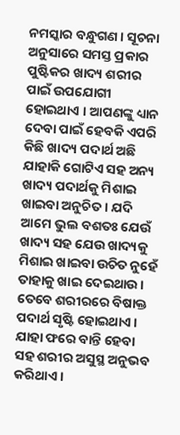ନମସ୍କାର ବନ୍ଧୁଗଣ । ସୂଚନା ଅନୁସାରେ ସମସ୍ତ ପ୍ରକାର ପୁଷ୍ଟିକର ଖାଦ୍ୟ ଶରୀର ପାଇଁ ଉପଯୋଗୀ ହୋଇଥାଏ । ଆପଣଙ୍କୁ ଧ୍ୟାନ ଦେବା ପାଇଁ ହେବକି ଏପରି କିଛି ଖାଦ୍ୟ ପଦାର୍ଥ ଅଛି ଯାହାକି ଗୋଟିଏ ସହ ଅନ୍ୟ ଖାଦ୍ୟ ପଦାର୍ଥକୁ ମିଶାଇ ଖାଇବା ଅନୁଚିତ । ଯଦି ଆମେ ଭୁଲ ବଶତଃ ଯେଉଁ ଖାଦ୍ୟ ସହ ଯେଉ ଖାଦ୍ୟକୁ ମିଶାଇ ଖାଇବା ଉଚିତ ନୁହେଁ ତାହାକୁ ଖାଇ ଦେଇଥାଉ । ତେବେ ଶରୀରରେ ବିଷାକ୍ତ ପଦାର୍ଥ ସୃଷ୍ଟି ହୋଇଥାଏ । ଯାହା ଫରେ ବାନ୍ତି ହେବା ସହ ଶରୀର ଅସୁସ୍ଥ ଅନୁଭବ କରିଥାଏ ।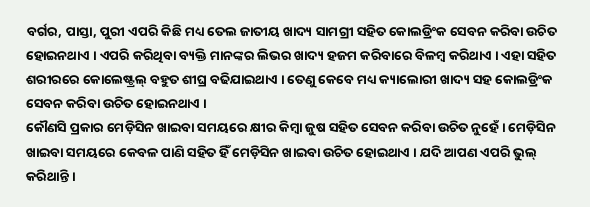ବର୍ଗର, ପାସ୍ତା, ପୁରୀ ଏପରି କିଛି ମଧ୍ୟ ତେଲ ଜାତୀୟ ଖାଦ୍ୟ ସାମଗ୍ରୀ ସହିତ କୋଲଡ୍ରିଂକ ସେବନ କରିବା ଉଚିତ ହୋଇନଥାଏ । ଏପରି କରିଥିବା ବ୍ୟକ୍ତି ମାନଙ୍କର ଲିଭର ଖାଦ୍ୟ ହଜମ କରିବାରେ ବିଳମ୍ବ କରିଥାଏ । ଏହା ସହିତ ଶରୀରରେ କୋଲେଷ୍ଟ୍ରଲ୍ ବହୁତ ଶୀଘ୍ର ବଢିଯାଇଥାଏ । ତେଣୁ କେବେ ମଧ୍ୟ କ୍ୟାଲୋରୀ ଖାଦ୍ୟ ସହ କୋଲଡ୍ରିଂକ ସେବନ କରିବା ଉଚିତ ହୋଇନଥାଏ ।
କୌଣସି ପ୍ରକାର ମେଡ଼ିସିନ ଖାଇବା ସମୟରେ କ୍ଷୀର କିମ୍ବା ଜୁଷ ସହିତ ସେବନ କରିବା ଉଚିତ ନୁହେଁ । ମେଡ଼ିସିନ ଖାଇବା ସମୟରେ କେବଳ ପାଣି ସହିତ ହିଁ ମେଡ଼ିସିନ ଖାଇବା ଉଚିତ ହୋଇଥାଏ । ଯଦି ଆପଣ ଏପରି ଭୁଲ୍ କରିଥାନ୍ତି ।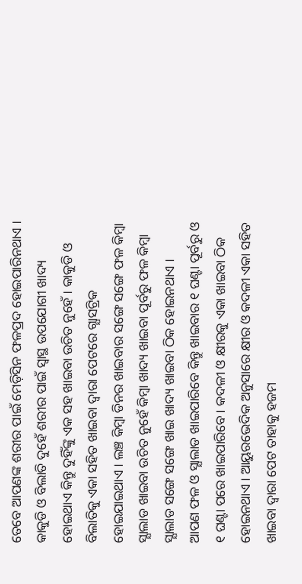ତେବେ ଆପଣଙ୍କ ଶରୀର ପାଇଁ ମେଡ଼ିସିନ ଫଳପ୍ରଦ ହୋଇପାରିନଥାଏ ।
କାକୁଡି ଓ ବିଲାତି ଦୁହେଁ ଶରୀର ପାଇଁ ସ୍ଵାସ୍ଥ ଉପଯୋଗୀ ଖାଦ୍ୟ ହୋଇଥାଏ କିନ୍ତୁ ଦୁହିଁଙ୍କୁ ଏକ ସହ ଖାଇବା ଉଚିତ ନୁହେଁ । କାକୁଡି ଓ ବିଲାତିକୁ ଏକା ସହିତ ଖାଇବା ଦ୍ଵାରା ପେଟରେ ଗ୍ଯାସଟ୍ରିକ ହୋଇଯାଇଥାଏ । ଲଞ୍ଚ କିମ୍ବା ଡିନର ଖାଇବାର ସଙ୍ଗେ ସଙ୍ଗେ ଫଳ କିମ୍ବା ସ୍ଯାଲାଡ ଖାଇବା ଉଚିତ ନୁହେଁ କିମ୍ବା ଖାଦ୍ୟ ଖାଇବା ପୂର୍ବରୁ ଫଳ କିମ୍ବା ସ୍ଯାଲାଡ ସଙ୍ଗେ ସଙ୍ଗେ ଖାଇ ଖାଦ୍ୟ ଖାଇବା ଠିକ ହୋଇନଥାଏ ।
ଆପଣ ଫଳ ଓ ସ୍ଯାଲାଡ ଖାଇପାରିବେ କିନ୍ତୁ ଖାଇବାର ୧ ଘଣ୍ଟା ପୂର୍ବରୁ ଓ ୧ ଘଣ୍ଟା ପରେ ଖାଇପାରିବେ । କଦଳୀ ଓ କ୍ଷୀରକୁ ଏକା ଖାଇବା ଠିକ ହୋଇନଥାଏ । ଆୟୁରଭେଦିକ ଅନୁସାରେ କ୍ଷୀର ଓ କଦଳୀ ଏକା ସହିତ ଖାଇବା ଦ୍ଵାରା ପେଟ ତାହାକୁ ହଜମ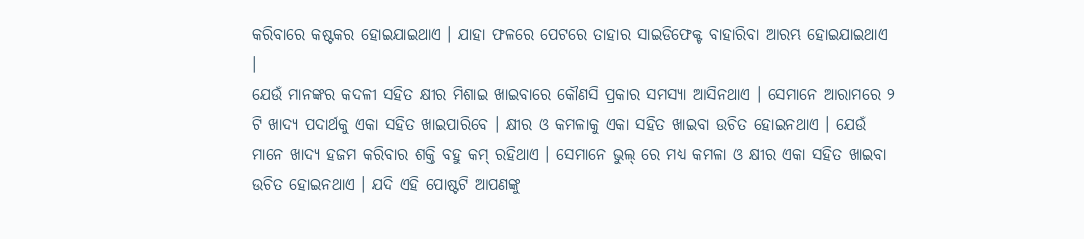କରିବାରେ କଷ୍ଟକର ହୋଇଯାଇଥାଏ । ଯାହା ଫଳରେ ପେଟରେ ତାହାର ସାଇଡିଫେକ୍ଟ ବାହାରିବା ଆରମ୍ଭ ହୋଇଯାଇଥାଏ ।
ଯେଉଁ ମାନଙ୍କର କଦଳୀ ସହିତ କ୍ଷୀର ମିଶାଇ ଖାଇବାରେ କୌଣସି ପ୍ରକାର ସମସ୍ଯା ଆସିନଥାଏ । ସେମାନେ ଆରାମରେ ୨ ଟି ଖାଦ୍ୟ ପଦାର୍ଥକୁ ଏକା ସହିତ ଖାଇପାରିବେ । କ୍ଷୀର ଓ କମଳାକୁ ଏକା ସହିତ ଖାଇବା ଉଚିତ ହୋଇନଥାଏ । ଯେଉଁ ମାନେ ଖାଦ୍ୟ ହଜମ କରିବାର ଶକ୍ତି ବହୁ କମ୍ ରହିଥାଏ । ସେମାନେ ଭୁଲ୍ ରେ ମଧ୍ୟ କମଳା ଓ କ୍ଷୀର ଏକା ସହିତ ଖାଇବା ଉଚିତ ହୋଇନଥାଏ । ଯଦି ଏହି ପୋଷ୍ଟଟି ଆପଣଙ୍କୁ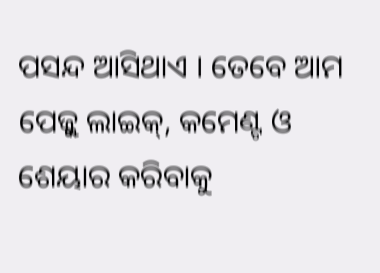ପସନ୍ଦ ଆସିଥାଏ । ତେବେ ଆମ ପେଜ୍କୁ ଲାଇକ୍, କମେଣ୍ଟ ଓ ଶେୟାର କରିବାକୁ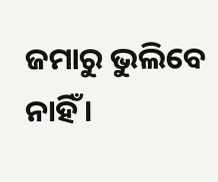ଜମାରୁ ଭୁଲିବେ ନାହିଁ ।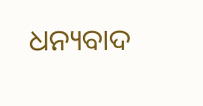ଧନ୍ୟବାଦ